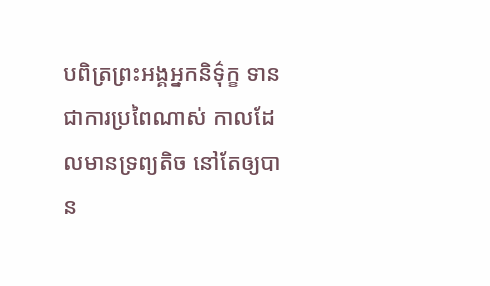បពិត្រព្រះអង្គអ្នកនិទ៌ុក្ខ ទាន ជាការប្រពៃណាស់ កាលដែលមានទ្រព្យតិច នៅតែឲ្យបាន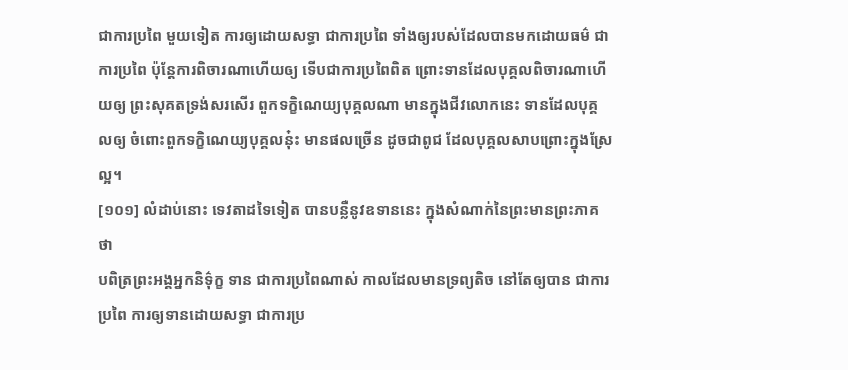ជាការប្រពៃ មួយទៀត ការឲ្យដោយសទ្ធា ជាការប្រពៃ ទាំងឲ្យរបស់ដែលបានមកដោយធម៌ ជាការប្រពៃ ប៉ុន្តែការពិចារណាហើយឲ្យ ទើបជាការប្រពៃពិត ព្រោះទានដែលបុគ្គលពិចារណាហើយឲ្យ ព្រះសុគតទ្រង់សរសើរ ពួកទក្ខិណេយ្យបុគ្គលណា មានក្នុងជីវលោកនេះ ទានដែលបុគ្គលឲ្យ ចំពោះពួកទក្ខិណេយ្យបុគ្គលនុ៎ះ មានផលច្រើន ដូចជាពូជ ដែលបុគ្គលសាបព្រោះក្នុងស្រែល្អ។
[១០១] លំដាប់នោះ ទេវតាដទៃទៀត បានបន្លឺនូវឧទាននេះ ក្នុងសំណាក់នៃព្រះមានព្រះភាគថា
បពិត្រព្រះអង្គអ្នកនិទ៌ុក្ខ ទាន ជាការប្រពៃណាស់ កាលដែលមានទ្រព្យតិច នៅតែឲ្យបាន ជាការប្រពៃ ការឲ្យទានដោយសទ្ធា ជាការប្រ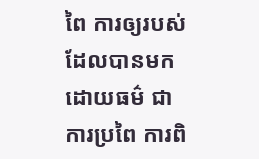ពៃ ការឲ្យរបស់ដែលបានមកដោយធម៌ ជាការប្រពៃ ការពិ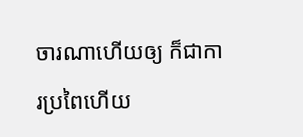ចារណាហើយឲ្យ ក៏ជាការប្រពៃហើយ